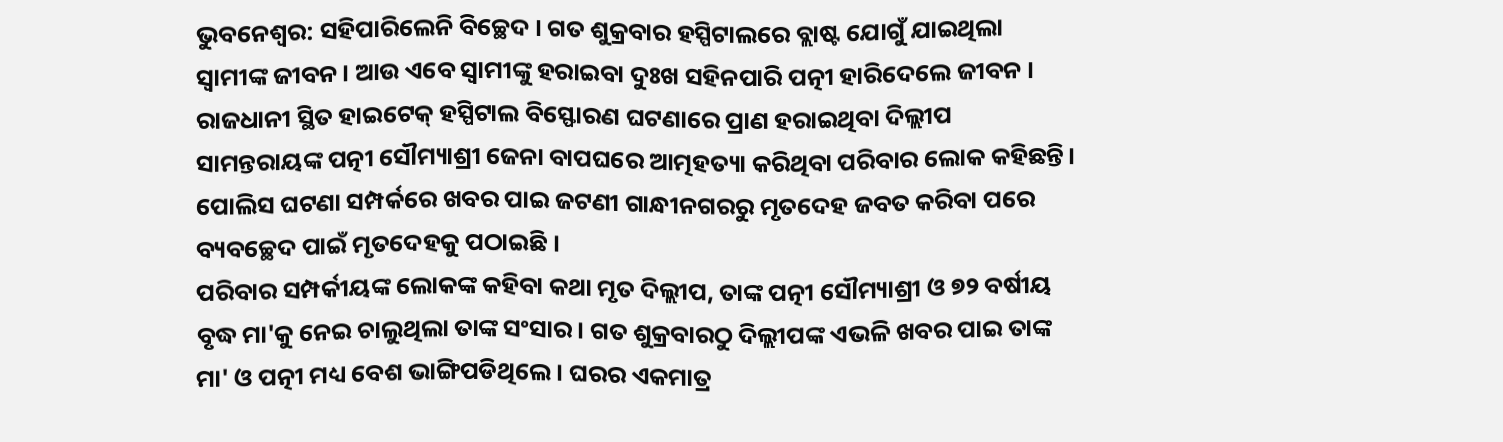ଭୁବନେଶ୍ବର: ସହିପାରିଲେନି ବିଚ୍ଛେଦ । ଗତ ଶୁକ୍ରବାର ହସ୍ପିଟାଲରେ ବ୍ଲାଷ୍ଟ ଯୋଗୁଁ ଯାଇଥିଲା ସ୍ବାମୀଙ୍କ ଜୀବନ। ଆଉ ଏବେ ସ୍ବାମୀଙ୍କୁ ହରାଇବା ଦୁଃଖ ସହିନପାରି ପତ୍ନୀ ହାରିଦେଲେ ଜୀବନ । ରାଜଧାନୀ ସ୍ଥିତ ହାଇଟେକ୍ ହସ୍ପିଟାଲ ବିସ୍ଫୋରଣ ଘଟଣାରେ ପ୍ରାଣ ହରାଇଥିବା ଦିଲ୍ଲୀପ ସାମନ୍ତରାୟଙ୍କ ପତ୍ନୀ ସୌମ୍ୟାଶ୍ରୀ ଜେନା ବାପଘରେ ଆତ୍ମହତ୍ୟା କରିଥିବା ପରିବାର ଲୋକ କହିଛନ୍ତି। ପୋଲିସ ଘଟଣା ସମ୍ପର୍କରେ ଖବର ପାଇ ଜଟଣୀ ଗାନ୍ଧୀନଗରରୁ ମୃତଦେହ ଜବତ କରିବା ପରେ ବ୍ୟବଚ୍ଛେଦ ପାଇଁ ମୃତଦେହକୁ ପଠାଇଛି ।
ପରିବାର ସମ୍ପର୍କୀୟଙ୍କ ଲୋକଙ୍କ କହିବା କଥା ମୃତ ଦିଲ୍ଲୀପ, ତାଙ୍କ ପତ୍ନୀ ସୌମ୍ୟାଶ୍ରୀ ଓ ୭୨ ବର୍ଷୀୟ ବୃଦ୍ଧ ମା'କୁ ନେଇ ଚାଲୁଥିଲା ତାଙ୍କ ସଂସାର । ଗତ ଶୁକ୍ରବାରଠୁ ଦିଲ୍ଲୀପଙ୍କ ଏଭଳି ଖବର ପାଇ ତାଙ୍କ ମା' ଓ ପତ୍ନୀ ମଧ୍ୟ ବେଶ ଭାଙ୍ଗିପଡିଥିଲେ । ଘରର ଏକମାତ୍ର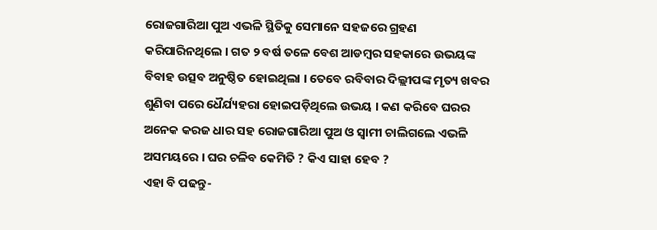ରୋଜଗାରିଆ ପୁଅ ଏଭଳି ସ୍ଥିତିକୁ ସେମାନେ ସହଜରେ ଗ୍ରହଣ କରିପାରିନଥିଲେ । ଗତ ୨ ବର୍ଷ ତଳେ ବେଶ ଆଡମ୍ବର ସହକାରେ ଉଭୟଙ୍କ ବିବାହ ଉତ୍ସବ ଅନୁଷ୍ଠିତ ହୋଇଥିଲା । ତେବେ ରବିବାର ଦିଲ୍ଲୀପଙ୍କ ମୃତ୍ୟ ଖବର ଶୁଣିବା ପରେ ଧୈର୍ଯ୍ୟହରା ହୋଇପଡ଼ିଥିଲେ ଉଭୟ । କଣ କରିବେ ଘରର ଅନେକ କରଜ ଧାର ସହ ରୋଜଗାରିଆ ପୁଅ ଓ ସ୍ବାମୀ ଚାଲିଗଲେ ଏଭଳି ଅସମୟରେ । ଘର ଚଳିବ କେମିତି ? କିଏ ସାହା ହେବ ?
ଏହା ବି ପଢନ୍ତୁ-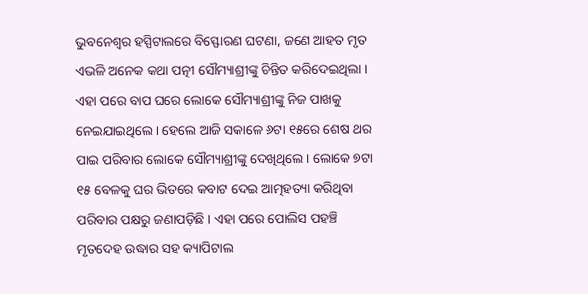ଭୁବନେଶ୍ବର ହସ୍ପିଟାଲରେ ବିସ୍ଫୋରଣ ଘଟଣା, ଜଣେ ଆହତ ମୃତ
ଏଭଳି ଅନେକ କଥା ପତ୍ନୀ ସୌମ୍ୟାଶ୍ରୀଙ୍କୁ ଚିନ୍ତିତ କରିଦେଇଥିଲା । ଏହା ପରେ ବାପ ଘରେ ଲୋକେ ସୌମ୍ୟାଶ୍ରୀଙ୍କୁ ନିଜ ପାଖକୁ ନେଇଯାଇଥିଲେ । ହେଲେ ଆଜି ସକାଳେ ୬ଟା ୧୫ରେ ଶେଷ ଥର ପାଇ ପରିବାର ଲୋକେ ସୌମ୍ୟାଶ୍ରୀଙ୍କୁ ଦେଖିଥିଲେ । ଲୋକେ ୭ଟା ୧୫ ବେଳକୁ ଘର ଭିତରେ କବାଟ ଦେଇ ଆତ୍ମହତ୍ୟା କରିଥିବା ପରିବାର ପକ୍ଷରୁ ଜଣାପଡ଼ିଛି । ଏହା ପରେ ପୋଲିସ ପହଞ୍ଚି ମୃତଦେହ ଉଦ୍ଧାର ସହ କ୍ୟାପିଟାଲ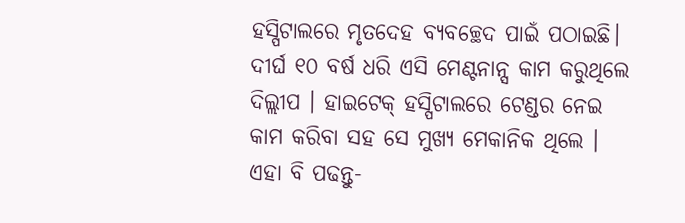ହସ୍ପିଟାଲରେ ମୃତଦେହ ବ୍ୟବଚ୍ଛେଦ ପାଇଁ ପଠାଇଛି। ଦୀର୍ଘ ୧୦ ବର୍ଷ ଧରି ଏସି ମେଣ୍ଟନାନ୍ସ କାମ କରୁଥିଲେ ଦିଲ୍ଲୀପ । ହାଇଟେକ୍ ହସ୍ପିଟାଲରେ ଟେଣ୍ଡର ନେଇ କାମ କରିବା ସହ ସେ ମୁଖ୍ୟ ମେକାନିକ ଥିଲେ ।
ଏହା ବି ପଢନ୍ତୁ-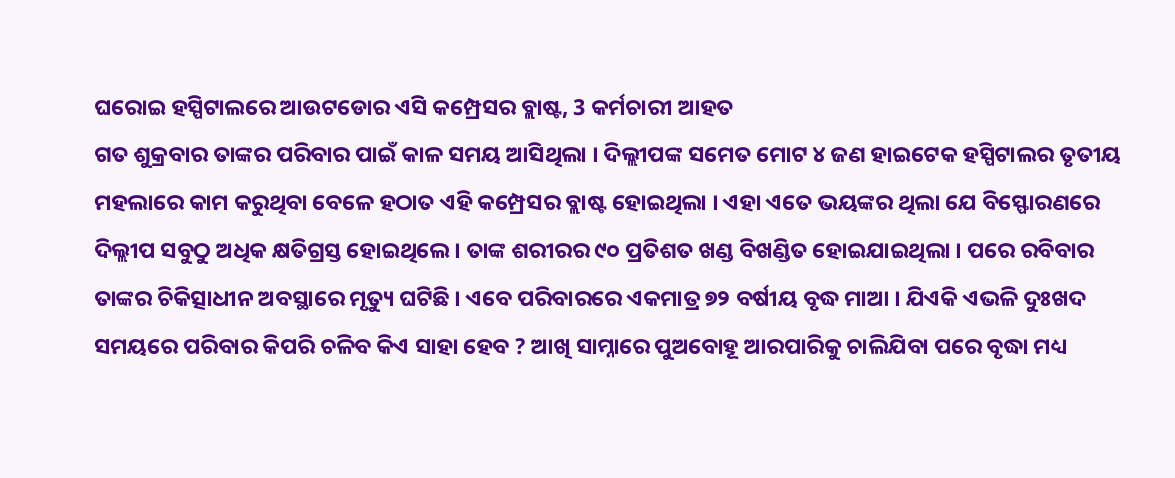ଘରୋଇ ହସ୍ପିଟାଲରେ ଆଉଟଡୋର ଏସି କମ୍ପ୍ରେସର ବ୍ଲାଷ୍ଟ, 3 କର୍ମଚାରୀ ଆହତ
ଗତ ଶୁକ୍ରବାର ତାଙ୍କର ପରିବାର ପାଇଁ କାଳ ସମୟ ଆସିଥିଲା । ଦିଲ୍ଲୀପଙ୍କ ସମେତ ମୋଟ ୪ ଜଣ ହାଇଟେକ ହସ୍ପିଟାଲର ତୃତୀୟ ମହଲାରେ କାମ କରୁଥିବା ବେଳେ ହଠାତ ଏହି କମ୍ପ୍ରେସର ବ୍ଲାଷ୍ଟ ହୋଇଥିଲା । ଏହା ଏତେ ଭୟଙ୍କର ଥିଲା ଯେ ବିସ୍ଫୋରଣରେ ଦିଲ୍ଲୀପ ସବୁଠୁ ଅଧିକ କ୍ଷତିଗ୍ରସ୍ତ ହୋଇଥିଲେ । ତାଙ୍କ ଶରୀରର ୯୦ ପ୍ରତିଶତ ଖଣ୍ଡ ବିଖଣ୍ଡିତ ହୋଇଯାଇଥିଲା । ପରେ ରବିବାର ତାଙ୍କର ଚିକିତ୍ସାଧୀନ ଅବସ୍ଥାରେ ମୃତ୍ୟୁ ଘଟିଛି । ଏବେ ପରିବାରରେ ଏକମାତ୍ର ୭୨ ବର୍ଷୀୟ ବୃଦ୍ଧ ମାଆ । ଯିଏକି ଏଭଳି ଦୁଃଖଦ ସମୟରେ ପରିବାର କିପରି ଚଳିବ କିଏ ସାହା ହେବ ? ଆଖି ସାମ୍ନାରେ ପୁଅବୋହୂ ଆରପାରିକୁ ଚାଲିଯିବା ପରେ ବୃଦ୍ଧା ମଧ୍ୟ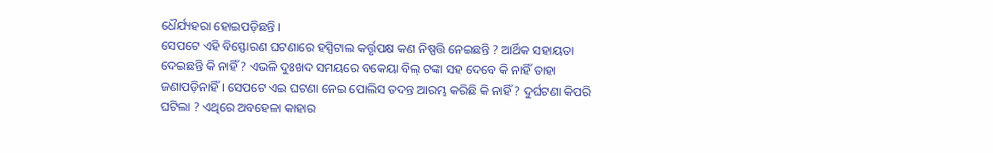ଧୈର୍ଯ୍ୟହରା ହୋଇପଡ଼ିଛନ୍ତି ।
ସେପଟେ ଏହି ବିସ୍ଫୋରଣ ଘଟଣାରେ ହସ୍ପିଟାଲ କର୍ତ୍ତୃପକ୍ଷ କଣ ନିଷ୍ପତ୍ତି ନେଇଛନ୍ତି ? ଆର୍ଥିକ ସହାୟତା ଦେଇଛନ୍ତି କି ନାହିଁ ? ଏଭଳି ଦୁଃଖଦ ସମୟରେ ବକେୟା ବିଲ୍ ଟଙ୍କା ସହ ଦେବେ କି ନାହିଁ ତାହା ଜଣାପଡ଼ିନାହିଁ । ସେପଟେ ଏଇ ଘଟଣା ନେଇ ପୋଲିସ ତଦନ୍ତ ଆରମ୍ଭ କରିଛି କି ନାହିଁ ? ଦୁର୍ଘଟଣା କିପରି ଘଟିଲା ? ଏଥିରେ ଅବହେଳା କାହାର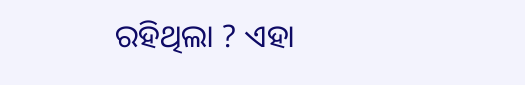ରହିଥିଲା ? ଏହା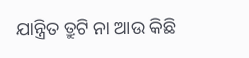ଯାନ୍ତ୍ରିତ ତ୍ରୁଟି ନା ଆଉ କିଛି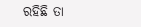ରହିଛି ତା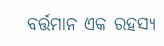ବର୍ତ୍ତମାନ ଏକ ରହସ୍ୟ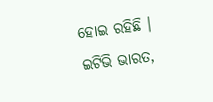ହୋଇ ରହିଛି ।
ଇଟିଭି ଭାରତ,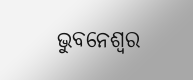ଭୁବନେଶ୍ବର